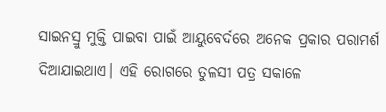ସାଇନସ୍ରୁ ମୁକ୍ତି ପାଇବା ପାଇଁ ଆୟୁବେର୍ଦରେ ଅନେକ ପ୍ରକାର ପରାମର୍ଶ ଦିଆଯାଇଥାଏ। ଏହି ରୋଗରେ ତୁଳସୀ ପତ୍ର ସକାଳେ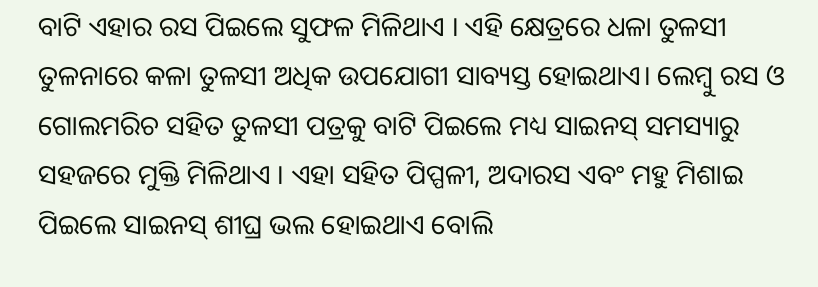ବାଟି ଏହାର ରସ ପିଇଲେ ସୁଫଳ ମିଳିଥାଏ । ଏହି କ୍ଷେତ୍ରରେ ଧଳା ତୁଳସୀ ତୁଳନାରେ କଳା ତୁଳସୀ ଅଧିକ ଉପଯୋଗୀ ସାବ୍ୟସ୍ତ ହୋଇଥାଏ। ଲେମ୍ବୁ ରସ ଓ ଗୋଲମରିଚ ସହିତ ତୁଳସୀ ପତ୍ରକୁ ବାଟି ପିଇଲେ ମଧ୍ୟ ସାଇନସ୍ ସମସ୍ୟାରୁ ସହଜରେ ମୁକ୍ତି ମିଳିଥାଏ । ଏହା ସହିତ ପିପ୍ପଳୀ, ଅଦାରସ ଏବଂ ମହୁ ମିଶାଇ ପିଇଲେ ସାଇନସ୍ ଶୀଘ୍ର ଭଲ ହୋଇଥାଏ ବୋଲି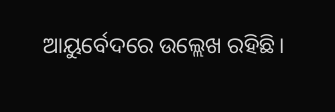ଆୟୁର୍ବେଦରେ ଉଲ୍ଲେଖ ରହିଛି।